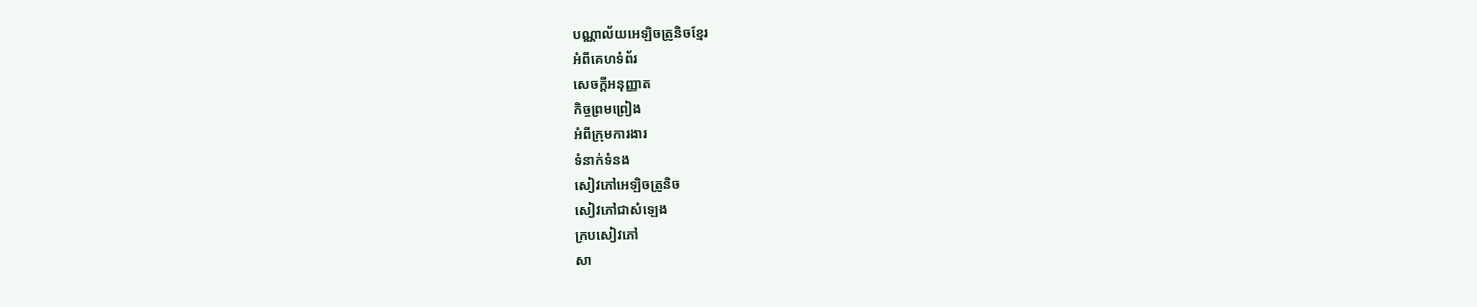បណ្ណាល័យអេឡិចត្រូនិចខ្មែរ
អំពីគេហទំព័រ
សេចក្ដីអនុញ្ញាត
កិច្ចព្រមព្រៀង
អំពីក្រុមការងារ
ទំនាក់ទំនង
សៀវភៅអេឡិចត្រូនិច
សៀវភៅជាសំឡេង
ក្របសៀវភៅ
សា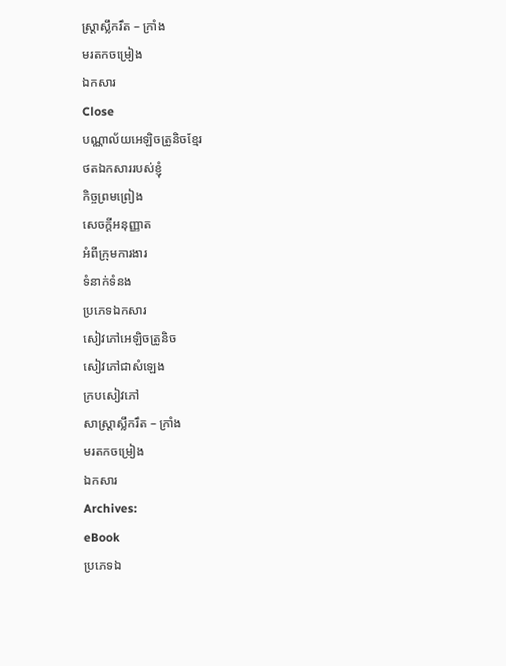ស្ត្រាស្លឹករឹត – ក្រាំង
មរតកចម្រៀង
ឯកសារ
Close
បណ្ណាល័យអេឡិចត្រូនិចខ្មែរ
ថតឯកសាររបស់ខ្ញុំ
កិច្ចព្រមព្រៀង
សេចក្ដីអនុញ្ញាត
អំពីក្រុមការងារ
ទំនាក់ទំនង
ប្រភេទឯកសារ
សៀវភៅអេឡិចត្រូនិច
សៀវភៅជាសំឡេង
ក្របសៀវភៅ
សាស្ត្រាស្លឹករឹត – ក្រាំង
មរតកចម្រៀង
ឯកសារ
Archives:
eBook
ប្រភេទឯ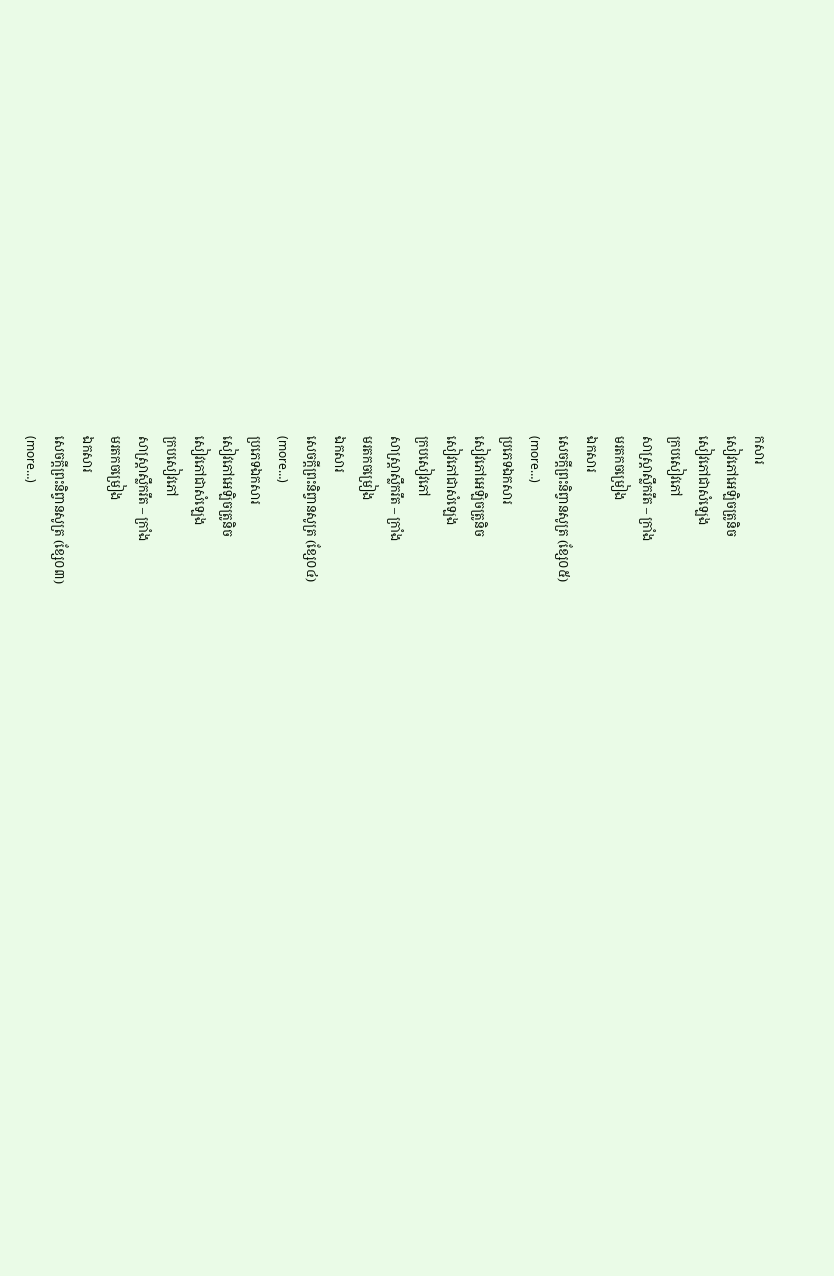កសារ
សៀវភៅអេឡិចត្រូនិច
សៀវភៅជាសំឡេង
ក្របសៀវភៅ
សាស្ត្រាស្លឹករឹត – ក្រាំង
មរតកចម្រៀង
ឯកសារ
សេចក្តីព្រះនិព្វានសូត្រ (ខ្សែ០៥)
(more…)
ប្រភេទឯកសារ
សៀវភៅអេឡិចត្រូនិច
សៀវភៅជាសំឡេង
ក្របសៀវភៅ
សាស្ត្រាស្លឹករឹត – ក្រាំង
មរតកចម្រៀង
ឯកសារ
សេចក្តីព្រះនិព្វានសូត្រ (ខ្សែ០៤)
(more…)
ប្រភេទឯកសារ
សៀវភៅអេឡិចត្រូនិច
សៀវភៅជាសំឡេង
ក្របសៀវភៅ
សាស្ត្រាស្លឹករឹត – ក្រាំង
មរតកចម្រៀង
ឯកសារ
សេចក្តីព្រះនិព្វានសូត្រ (ខ្សែ០៣)
(more…)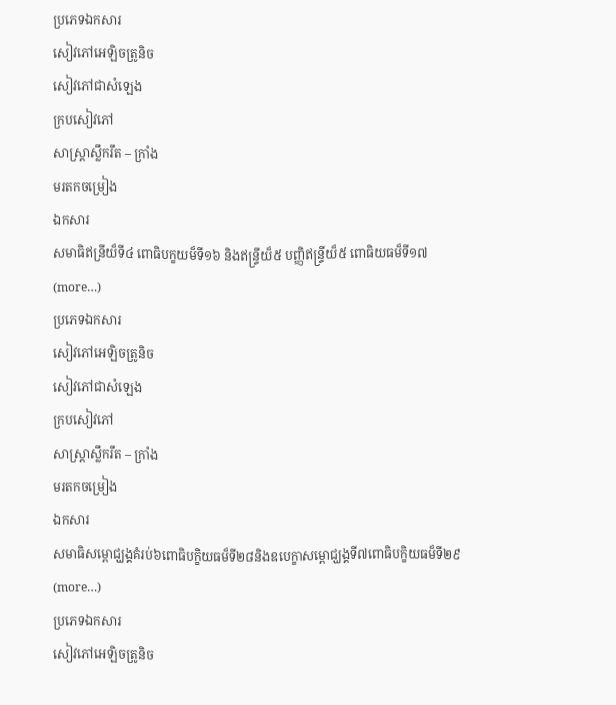ប្រភេទឯកសារ
សៀវភៅអេឡិចត្រូនិច
សៀវភៅជាសំឡេង
ក្របសៀវភៅ
សាស្ត្រាស្លឹករឹត – ក្រាំង
មរតកចម្រៀង
ឯកសារ
សមាធិឥន្រីយ៏ទី៤ ពោធិបក្ខយម៏ទី១៦ និងឥន្រ្ទីយ៏៥ បញ្ញិឥន្រ្ទីយ៏៥ ពោធិយធម៏ទី១៧
(more…)
ប្រភេទឯកសារ
សៀវភៅអេឡិចត្រូនិច
សៀវភៅជាសំឡេង
ក្របសៀវភៅ
សាស្ត្រាស្លឹករឹត – ក្រាំង
មរតកចម្រៀង
ឯកសារ
សមាធិសម្ពោជ្ឃង្គគំរប់៦ពោធិបក្ខិយធម៏ទី២៨និងឧបេក្ខាសម្ពោជ្ឃង្គទី៧ពោធិបក្ខិយធម៏ទី២៩
(more…)
ប្រភេទឯកសារ
សៀវភៅអេឡិចត្រូនិច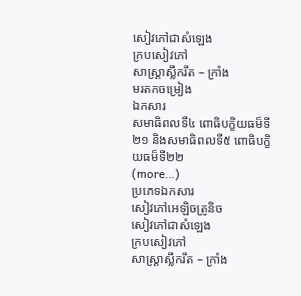សៀវភៅជាសំឡេង
ក្របសៀវភៅ
សាស្ត្រាស្លឹករឹត – ក្រាំង
មរតកចម្រៀង
ឯកសារ
សមាធិពលទី៤ ពោធិបក្ខិយធម៏ទី២១ និងសមាធិពលទី៥ ពោធិបក្ខិយធម៏ទី២២
(more…)
ប្រភេទឯកសារ
សៀវភៅអេឡិចត្រូនិច
សៀវភៅជាសំឡេង
ក្របសៀវភៅ
សាស្ត្រាស្លឹករឹត – ក្រាំង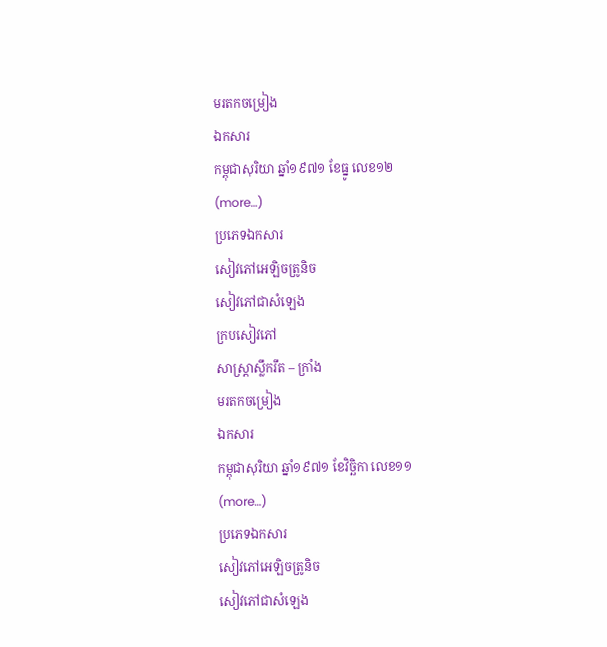មរតកចម្រៀង
ឯកសារ
កម្ពុជាសុរិយា ឆ្នាំ១៩៧១ ខែធ្នូ លេខ១២
(more…)
ប្រភេទឯកសារ
សៀវភៅអេឡិចត្រូនិច
សៀវភៅជាសំឡេង
ក្របសៀវភៅ
សាស្ត្រាស្លឹករឹត – ក្រាំង
មរតកចម្រៀង
ឯកសារ
កម្ពុជាសុរិយា ឆ្នាំ១៩៧១ ខែវិច្ឆិកា លេខ១១
(more…)
ប្រភេទឯកសារ
សៀវភៅអេឡិចត្រូនិច
សៀវភៅជាសំឡេង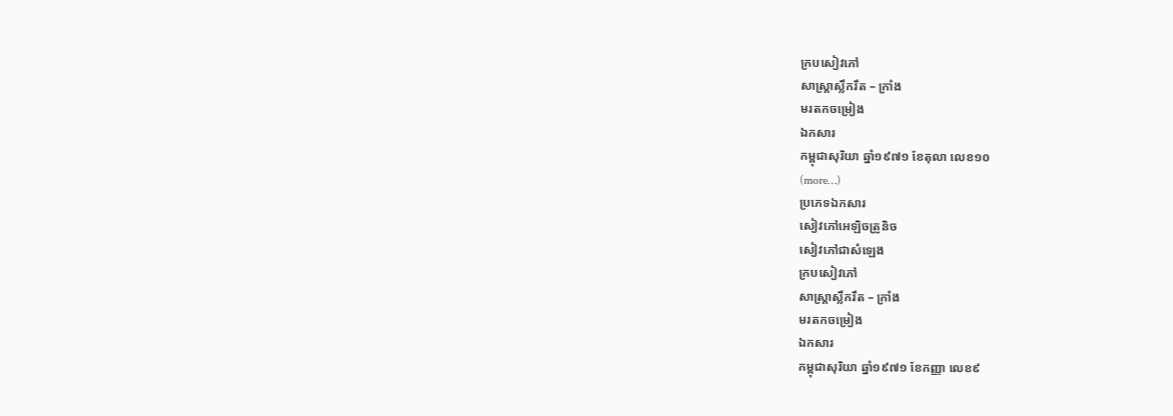ក្របសៀវភៅ
សាស្ត្រាស្លឹករឹត – ក្រាំង
មរតកចម្រៀង
ឯកសារ
កម្ពុជាសុរិយា ឆ្នាំ១៩៧១ ខែតុលា លេខ១០
(more…)
ប្រភេទឯកសារ
សៀវភៅអេឡិចត្រូនិច
សៀវភៅជាសំឡេង
ក្របសៀវភៅ
សាស្ត្រាស្លឹករឹត – ក្រាំង
មរតកចម្រៀង
ឯកសារ
កម្ពុជាសុរិយា ឆ្នាំ១៩៧១ ខែកញ្ញា លេខ៩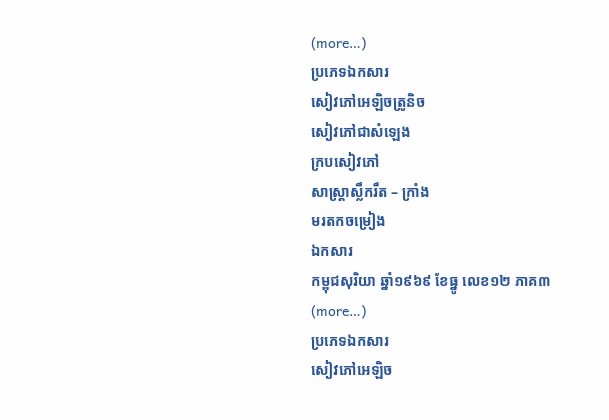(more…)
ប្រភេទឯកសារ
សៀវភៅអេឡិចត្រូនិច
សៀវភៅជាសំឡេង
ក្របសៀវភៅ
សាស្ត្រាស្លឹករឹត – ក្រាំង
មរតកចម្រៀង
ឯកសារ
កម្ពុជសុរិយា ឆ្នាំ១៩៦៩ ខែធ្នូ លេខ១២ ភាគ៣
(more…)
ប្រភេទឯកសារ
សៀវភៅអេឡិច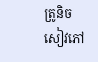ត្រូនិច
សៀវភៅ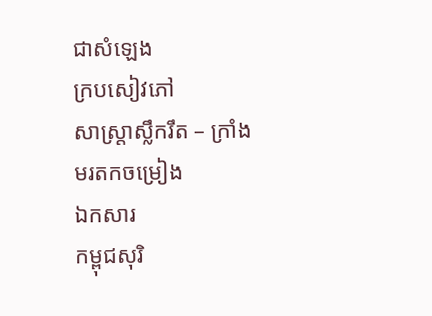ជាសំឡេង
ក្របសៀវភៅ
សាស្ត្រាស្លឹករឹត – ក្រាំង
មរតកចម្រៀង
ឯកសារ
កម្ពុជសុរិ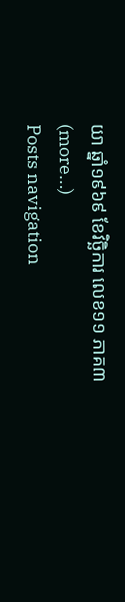យា ឆ្នាំ១៩៦៩ ខែវិច្ឆិការ លេខ១១ ភាគ៣
(more…)
Posts navigation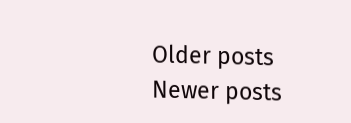Older posts
Newer posts